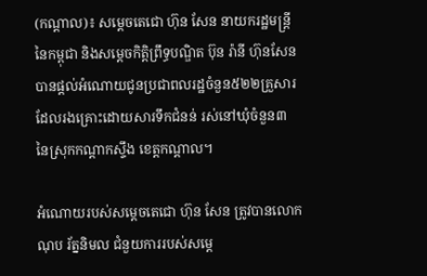(កណ្ដាល)៖ សម្ដេចតេជោ ហ៊ុន សែន នាយករដ្ឋមន្ដ្រីនៃកម្ពុជា និងសម្ដេចកិត្តិព្រឹទ្ធបណ្ឌិត ប៊ុន រ៉ានី ហ៊ុនសែន បានផ្ដល់អំណោយជូនប្រជាពលរដ្ឋចំនួន៥២២គ្រួសារ ដែលរងគ្រោះដោយសារទឹកជំនន់ រស់នៅឃុំចំនួន៣ នៃស្រុកកណ្ដាកស្ទឹង ខេត្តកណ្ដាល។

អំណោយរបស់សម្ដេចតេជោ ហ៊ុន សែន ត្រូវបានលោក ណុប រ័ត្ននិមល ជំនួយការរបស់សម្ដេ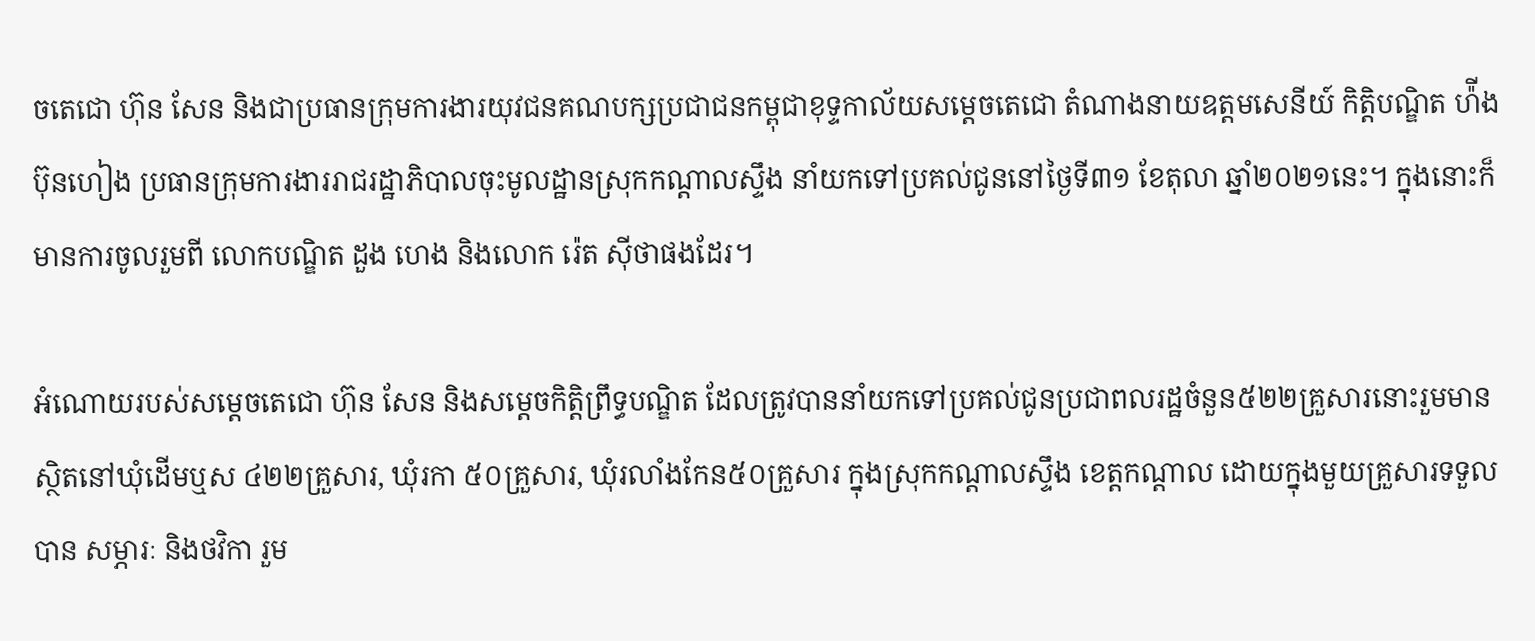ចតេជោ ហ៊ុន សែន និងជាប្រធានក្រុមការងារយុវជនគណបក្សប្រជាជនកម្ពុជាខុទ្ទកាល័យសម្ដេចតេជោ តំណាងនាយឧត្តមសេនីយ៍ កិត្តិបណ្ឌិត ហ៉ីង ប៊ុនហៀង ប្រធានក្រុមការងាររាជរដ្ឋាភិបាលចុះមូលដ្ឋានស្រុកកណ្ដាលស្ទឹង នាំយកទៅប្រគល់ជូននៅថ្ងៃទី៣១ ខែតុលា ឆ្នាំ២០២១នេះ។ ក្នុងនោះក៏មានការចូលរួមពី លោកបណ្ឌិត ដួង ហេង និងលោក រ៉េត ស៊ីថាផងដែរ។

អំណោយរបស់សម្ដេចតេជោ ហ៊ុន សែន និងសម្ដេចកិត្តិព្រឹទ្ធបណ្ឌិត ដែលត្រូវបាននាំយកទៅប្រគល់ជូនប្រជាពលរដ្ឋចំនួន៥២២គ្រួសារនោះរួមមាន ស្ថិតនៅឃុំដេីមឬស ៤២២គ្រួសារ, ឃុំរកា ៥០គ្រួសារ, ឃុំរលាំងកែន៥០គ្រួសារ ក្នុងស្រុកកណ្ដាលស្ទឹង ខេត្តកណ្តាល ដោយក្នុងមួយគ្រួសារទទួលបាន សម្ភារៈ និងថវិកា រួម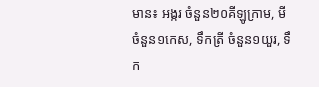មាន៖ អង្ករ ចំនួន២០គីឡូក្រាម, មី ចំនួន១កេស, ទឹកត្រី ចំនួន១យួរ, ទឹក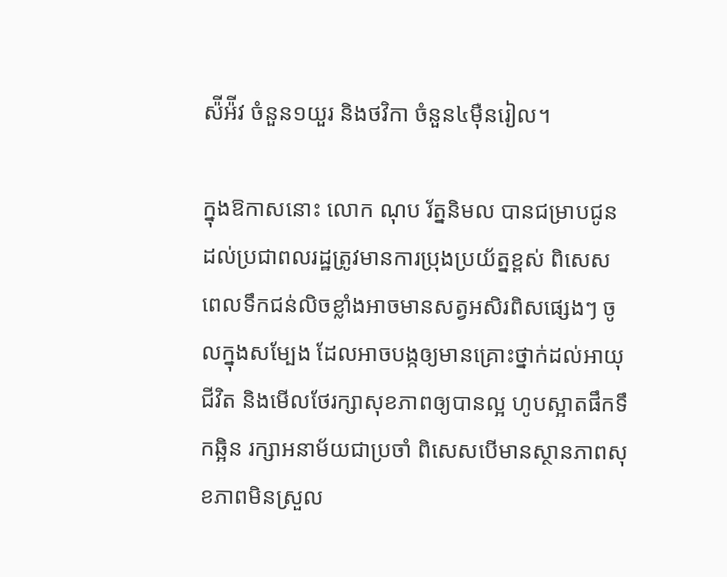ស៉ីអ៉ីវ ចំនួន១យួរ និងថវិកា ចំនួន៤ម៉ឺនរៀល។

ក្នុងឱកាសនោះ លោក ណុប រ័ត្ននិមល បានជម្រាបជូនដល់ប្រជាពលរដ្ឋត្រូវមានការប្រុងប្រយ័ត្នខ្ពស់ ពិសេសពេលទឹកជន់លិចខ្លាំងអាចមានសត្វអសិរពិសផ្សេងៗ ចូលក្នុងសម្បែង ដែលអាចបង្កឲ្យមានគ្រោះថ្នាក់ដល់អាយុជីវិត និងមើលថែរក្សាសុខភាពឲ្យបានល្អ ហូបស្អាតផឹកទឹកឆ្អិន រក្សាអនាម័យជាប្រចាំ ពិសេសបើមានស្ថានភាពសុខភាពមិនស្រួល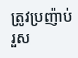ត្រូវប្រញ៉ាប់រួស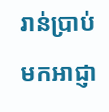រាន់ប្រាប់មកអាជ្ញា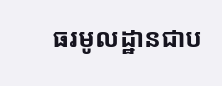ធរមូលដ្ឋានជាប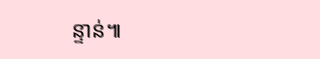ន្ទាន់៕